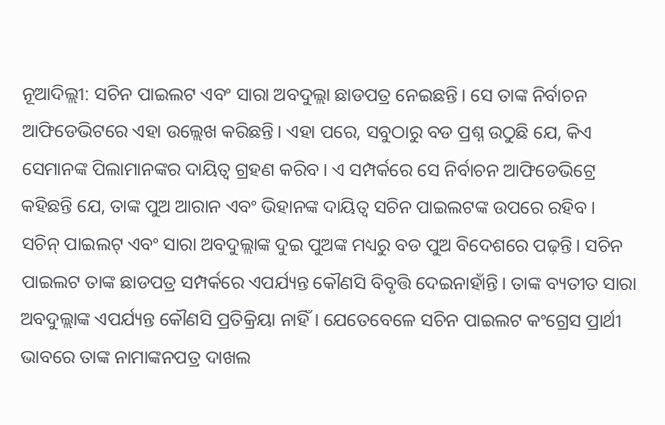ନୂଆଦିଲ୍ଲୀ: ସଚିନ ପାଇଲଟ ଏବଂ ସାରା ଅବଦୁଲ୍ଲା ଛାଡପତ୍ର ନେଇଛନ୍ତି। ସେ ତାଙ୍କ ନିର୍ବାଚନ ଆଫିଡେଭିଟରେ ଏହା ଉଲ୍ଲେଖ କରିଛନ୍ତି। ଏହା ପରେ, ସବୁଠାରୁ ବଡ ପ୍ରଶ୍ନ ଉଠୁଛି ଯେ, କିଏ ସେମାନଙ୍କ ପିଲାମାନଙ୍କର ଦାୟିତ୍ୱ ଗ୍ରହଣ କରିବ। ଏ ସମ୍ପର୍କରେ ସେ ନିର୍ବାଚନ ଆଫିଡେଭିଟ୍ରେ କହିଛନ୍ତି ଯେ, ତାଙ୍କ ପୁଅ ଆରାନ ଏବଂ ଭିହାନଙ୍କ ଦାୟିତ୍ୱ ସଚିନ ପାଇଲଟଙ୍କ ଉପରେ ରହିବ।
ସଚିନ୍ ପାଇଲଟ୍ ଏବଂ ସାରା ଅବଦୁଲ୍ଲାଙ୍କ ଦୁଇ ପୁଅଙ୍କ ମଧ୍ୟରୁ ବଡ ପୁଅ ବିଦେଶରେ ପଢ଼ନ୍ତି। ସଚିନ ପାଇଲଟ ତାଙ୍କ ଛାଡପତ୍ର ସମ୍ପର୍କରେ ଏପର୍ଯ୍ୟନ୍ତ କୌଣସି ବିବୃତ୍ତି ଦେଇନାହାଁନ୍ତି। ତାଙ୍କ ବ୍ୟତୀତ ସାରା ଅବଦୁଲ୍ଲାଙ୍କ ଏପର୍ଯ୍ୟନ୍ତ କୌଣସି ପ୍ରତିକ୍ରିୟା ନାହିଁ। ଯେତେବେଳେ ସଚିନ ପାଇଲଟ କଂଗ୍ରେସ ପ୍ରାର୍ଥୀ ଭାବରେ ତାଙ୍କ ନାମାଙ୍କନପତ୍ର ଦାଖଲ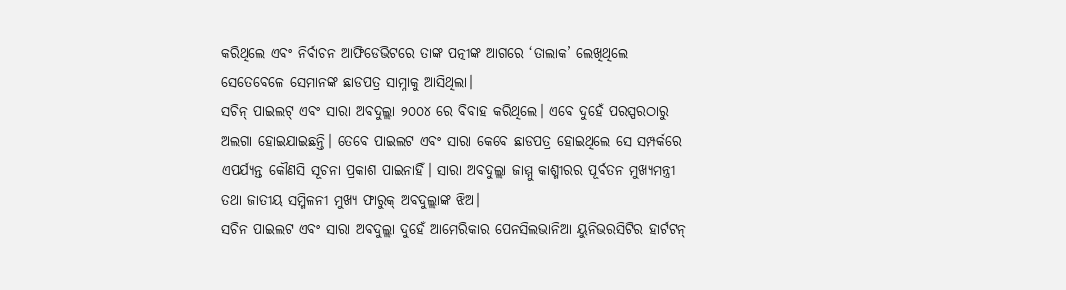କରିଥିଲେ ଏବଂ ନିର୍ବାଚନ ଆଫିଡେଭିଟରେ ତାଙ୍କ ପତ୍ନୀଙ୍କ ଆଗରେ ‘ତାଲାକ’ ଲେଖିଥିଲେ ସେତେବେଳେ ସେମାନଙ୍କ ଛାଡପତ୍ର ସାମ୍ନାକୁ ଆସିଥିଲା।
ସଚିନ୍ ପାଇଲଟ୍ ଏବଂ ସାରା ଅବଦୁଲ୍ଲା ୨୦୦୪ ରେ ବିବାହ କରିଥିଲେ। ଏବେ ଦୁହେଁ ପରସ୍ପରଠାରୁ ଅଲଗା ହୋଇଯାଇଛନ୍ତି। ତେବେ ପାଇଲଟ ଏବଂ ସାରା କେବେ ଛାଡପତ୍ର ହୋଇଥିଲେ ସେ ସମ୍ପର୍କରେ ଏପର୍ଯ୍ୟନ୍ତ କୌଣସି ସୂଚନା ପ୍ରକାଶ ପାଇନାହିଁ। ସାରା ଅବଦୁଲ୍ଲା ଜାମ୍ମୁ କାଶ୍ମୀରର ପୂର୍ବତନ ମୁଖ୍ୟମନ୍ତ୍ରୀ ତଥା ଜାତୀୟ ସମ୍ମିଳନୀ ମୁଖ୍ୟ ଫାରୁକ୍ ଅବଦୁଲ୍ଲାଙ୍କ ଝିଅ।
ସଚିନ ପାଇଲଟ ଏବଂ ସାରା ଅବଦୁଲ୍ଲା ଦୁହେଁ ଆମେରିକାର ପେନସିଲଭାନିଆ ୟୁନିଭରସିଟିର ହାର୍ଟଟନ୍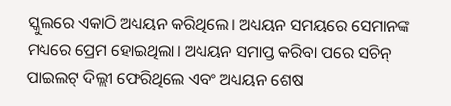ସ୍କୁଲରେ ଏକାଠି ଅଧ୍ୟୟନ କରିଥିଲେ। ଅଧ୍ୟୟନ ସମୟରେ ସେମାନଙ୍କ ମଧ୍ୟରେ ପ୍ରେମ ହୋଇଥିଲା। ଅଧ୍ୟୟନ ସମାପ୍ତ କରିବା ପରେ ସଚିନ୍ ପାଇଲଟ୍ ଦିଲ୍ଲୀ ଫେରିଥିଲେ ଏବଂ ଅଧ୍ୟୟନ ଶେଷ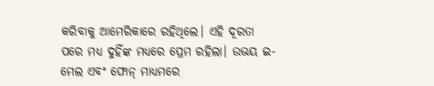କରିବାକୁ ଆମେରିକାରେ ରହିଥିଲେ। ଏହି ଦୂରତା ପରେ ମଧ୍ୟ ଦୁହିଁଙ୍କ ମଧ୍ୟରେ ପ୍ରେମ ରହିଲା। ଉଭୟ ଇ-ମେଲ ଏବଂ ଫୋନ୍ ମାଧ୍ୟମରେ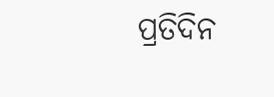ପ୍ରତିଦିନ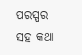ପରସ୍ପର ସହ କଥା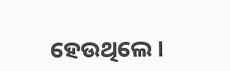ହେଉଥିଲେ।